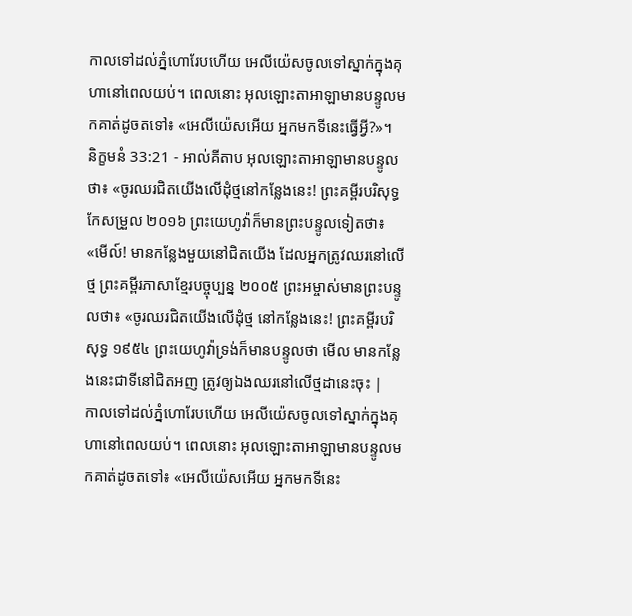កាលទៅដល់ភ្នំហោរែបហើយ អេលីយ៉េសចូលទៅស្នាក់ក្នុងគុហានៅពេលយប់។ ពេលនោះ អុលឡោះតាអាឡាមានបន្ទូលមកគាត់ដូចតទៅ៖ «អេលីយ៉េសអើយ អ្នកមកទីនេះធ្វើអ្វី?»។
និក្ខមនំ 33:21 - អាល់គីតាប អុលឡោះតាអាឡាមានបន្ទូលថា៖ «ចូរឈរជិតយើងលើដុំថ្មនៅកន្លែងនេះ! ព្រះគម្ពីរបរិសុទ្ធកែសម្រួល ២០១៦ ព្រះយេហូវ៉ាក៏មានព្រះបន្ទូលទៀតថា៖ «មើល៍! មានកន្លែងមួយនៅជិតយើង ដែលអ្នកត្រូវឈរនៅលើថ្ម ព្រះគម្ពីរភាសាខ្មែរបច្ចុប្បន្ន ២០០៥ ព្រះអម្ចាស់មានព្រះបន្ទូលថា៖ «ចូរឈរជិតយើងលើដុំថ្ម នៅកន្លែងនេះ! ព្រះគម្ពីរបរិសុទ្ធ ១៩៥៤ ព្រះយេហូវ៉ាទ្រង់ក៏មានបន្ទូលថា មើល មានកន្លែងនេះជាទីនៅជិតអញ ត្រូវឲ្យឯងឈរនៅលើថ្មដានេះចុះ |
កាលទៅដល់ភ្នំហោរែបហើយ អេលីយ៉េសចូលទៅស្នាក់ក្នុងគុហានៅពេលយប់។ ពេលនោះ អុលឡោះតាអាឡាមានបន្ទូលមកគាត់ដូចតទៅ៖ «អេលីយ៉េសអើយ អ្នកមកទីនេះ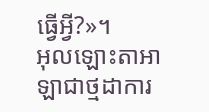ធ្វើអ្វី?»។
អុលឡោះតាអាឡាជាថ្មដាការ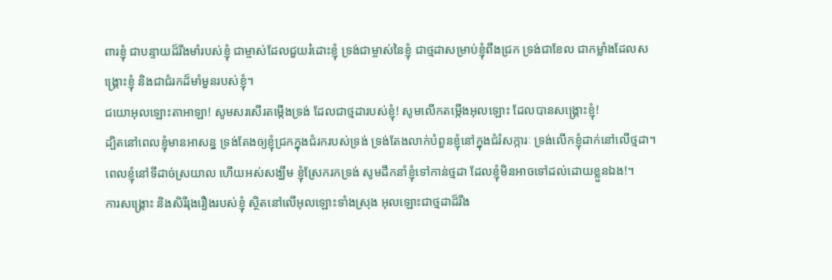ពារខ្ញុំ ជាបន្ទាយដ៏រឹងមាំរបស់ខ្ញុំ ជាម្ចាស់ដែលជួយរំដោះខ្ញុំ ទ្រង់ជាម្ចាស់នៃខ្ញុំ ជាថ្មដាសម្រាប់ខ្ញុំពឹងជ្រក ទ្រង់ជាខែល ជាកម្លាំងដែលសង្គ្រោះខ្ញុំ និងជាជំរកដ៏មាំមួនរបស់ខ្ញុំ។
ជយោអុលឡោះតាអាឡា! សូមសរសើរតម្កើងទ្រង់ ដែលជាថ្មដារបស់ខ្ញុំ! សូមលើកតម្កើងអុលឡោះ ដែលបានសង្គ្រោះខ្ញុំ!
ដ្បិតនៅពេលខ្ញុំមានអាសន្ន ទ្រង់តែងឲ្យខ្ញុំជ្រកក្នុងជំរករបស់ទ្រង់ ទ្រង់តែងលាក់បំពួនខ្ញុំនៅក្នុងជំរំសក្ការៈ ទ្រង់លើកខ្ញុំដាក់នៅលើថ្មដា។
ពេលខ្ញុំនៅទីដាច់ស្រយាល ហើយអស់សង្ឃឹម ខ្ញុំស្រែករកទ្រង់ សូមដឹកនាំខ្ញុំទៅកាន់ថ្មដា ដែលខ្ញុំមិនអាចទៅដល់ដោយខ្លួនឯង!។
ការសង្គ្រោះ និងសិរីរុងរឿងរបស់ខ្ញុំ ស្ថិតនៅលើអុលឡោះទាំងស្រុង អុលឡោះជាថ្មដាដ៏រឹង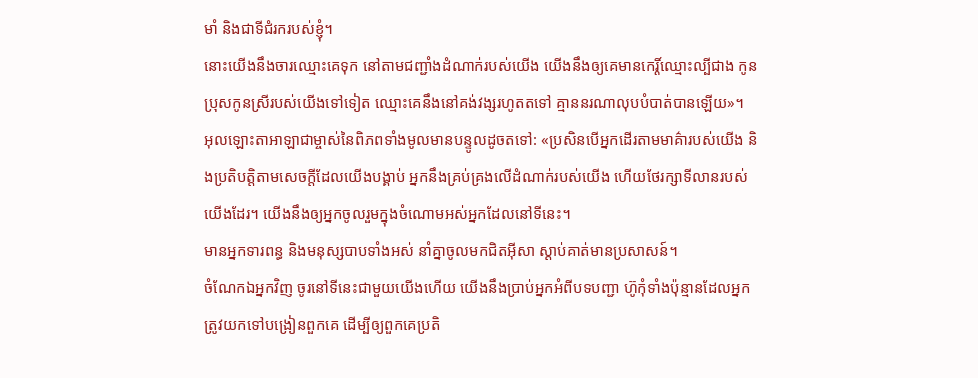មាំ និងជាទីជំរករបស់ខ្ញុំ។
នោះយើងនឹងចារឈ្មោះគេទុក នៅតាមជញ្ជាំងដំណាក់របស់យើង យើងនឹងឲ្យគេមានកេរ្តិ៍ឈ្មោះល្បីជាង កូនប្រុសកូនស្រីរបស់យើងទៅទៀត ឈ្មោះគេនឹងនៅគង់វង្សរហូតតទៅ គ្មាននរណាលុបបំបាត់បានឡើយ»។
អុលឡោះតាអាឡាជាម្ចាស់នៃពិភពទាំងមូលមានបន្ទូលដូចតទៅ: «ប្រសិនបើអ្នកដើរតាមមាគ៌ារបស់យើង និងប្រតិបត្តិតាមសេចក្ដីដែលយើងបង្គាប់ អ្នកនឹងគ្រប់គ្រងលើដំណាក់របស់យើង ហើយថែរក្សាទីលានរបស់យើងដែរ។ យើងនឹងឲ្យអ្នកចូលរួមក្នុងចំណោមអស់អ្នកដែលនៅទីនេះ។
មានអ្នកទារពន្ធ និងមនុស្សបាបទាំងអស់ នាំគ្នាចូលមកជិតអ៊ីសា ស្ដាប់គាត់មានប្រសាសន៍។
ចំណែកឯអ្នកវិញ ចូរនៅទីនេះជាមួយយើងហើយ យើងនឹងប្រាប់អ្នកអំពីបទបញ្ជា ហ៊ូកុំទាំងប៉ុន្មានដែលអ្នកត្រូវយកទៅបង្រៀនពួកគេ ដើម្បីឲ្យពួកគេប្រតិ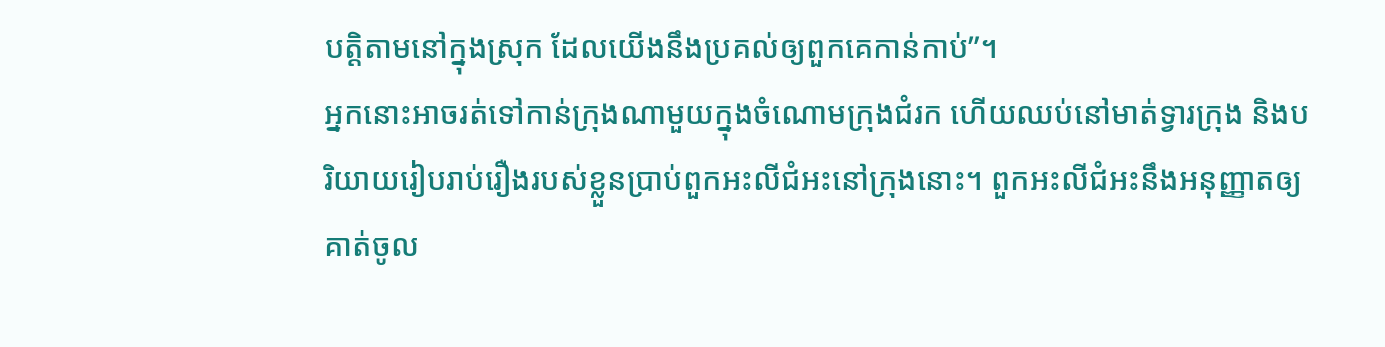បត្តិតាមនៅក្នុងស្រុក ដែលយើងនឹងប្រគល់ឲ្យពួកគេកាន់កាប់”។
អ្នកនោះអាចរត់ទៅកាន់ក្រុងណាមួយក្នុងចំណោមក្រុងជំរក ហើយឈប់នៅមាត់ទ្វារក្រុង និងបរិយាយរៀបរាប់រឿងរបស់ខ្លួនប្រាប់ពួកអះលីជំអះនៅក្រុងនោះ។ ពួកអះលីជំអះនឹងអនុញ្ញាតឲ្យគាត់ចូល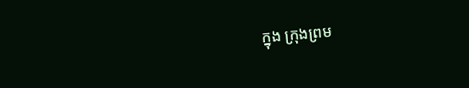ក្នុង ក្រុងព្រម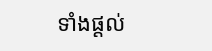ទាំងផ្តល់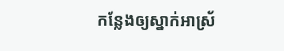កន្លែងឲ្យស្នាក់អាស្រ័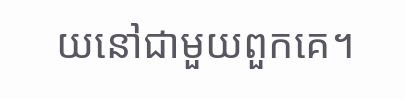យនៅជាមួយពួកគេ។